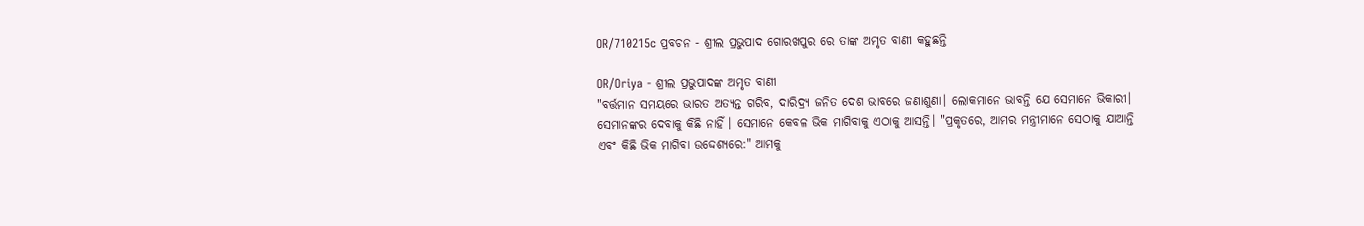OR/710215c ପ୍ରବଚନ - ଶ୍ରୀଲ ପ୍ରଭୁପାଦ ଗୋରଖପୁର ରେ ତାଙ୍କ ଅମୃତ ବାଣୀ କହୁଛନ୍ତି

OR/Oriya - ଶ୍ରୀଲ ପ୍ରଭୁପାଦଙ୍କ ଅମୃତ ବାଣୀ
"ବର୍ତ୍ତମାନ ସମୟରେ ଭାରତ ଅତ୍ୟନ୍ତ ଗରିବ, ଦାରିଦ୍ର୍ୟ ଜନିତ ଦେଶ ଭାବରେ ଜଣାଶୁଣା। ଲୋକମାନେ ଭାବନ୍ତି ଯେ ସେମାନେ ଭିକାରୀ। ସେମାନଙ୍କର ଦେବାକୁ କିଛି ନାହିଁ । ସେମାନେ କେବଳ ଭିକ ମାଗିବାକୁ ଏଠାକୁ ଆସନ୍ତି। "ପ୍ରକୃତରେ, ଆମର ମନ୍ତ୍ରୀମାନେ ସେଠାକୁ ଯାଆନ୍ତି ଏବଂ କିଛି ଭିକ ମାଗିବା ଉଦ୍ଦେଶ୍ୟରେ:" ଆମକୁ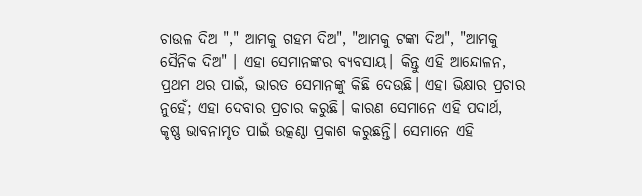ଚାଉଳ ଦିଅ "," ଆମକୁ ଗହମ ଦିଅ", "ଆମକୁ ଟଙ୍କା ଦିଅ", "ଆମକୁ ସୈନିକ ଦିଅ" । ଏହା ସେମାନଙ୍କର ବ୍ୟବସାୟ। କିନ୍ତୁ ଏହି ଆନ୍ଦୋଳନ, ପ୍ରଥମ ଥର ପାଇଁ, ଭାରତ ସେମାନଙ୍କୁ କିଛି ଦେଉଛି। ଏହା ଭିକ୍ଷାର ପ୍ରଚାର ନୁହେଁ; ଏହା ଦେବାର ପ୍ରଚାର କରୁଛି। କାରଣ ସେମାନେ ଏହି ପଦାର୍ଥ, କୃଷ୍ଣ ଭାବନାମୃତ ପାଇଁ ଉତ୍କଣ୍ଠା ପ୍ରକାଶ କରୁଛନ୍ତି। ସେମାନେ ଏହି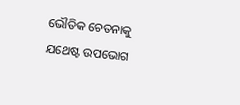ଭୌତିକ ଚେତନାକୁ ଯଥେଷ୍ଟ ଉପଭୋଗ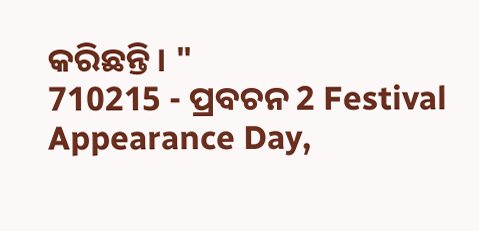କରିଛନ୍ତି। "
710215 - ପ୍ରବଚନ 2 Festival Appearance Day,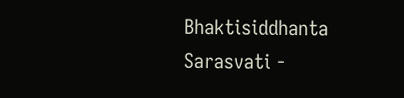Bhaktisiddhanta Sarasvati -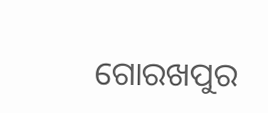ଗୋରଖପୁର